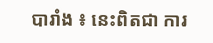បារាំង ៖ នេះពិតជា ការ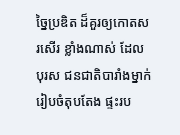ច្នៃប្រឌិត ដ៏គួរឲ្យកោតសរសើរ ខ្លាំងណាស់ ដែលបុរស ជនជាតិបារាំងម្នាក់ រៀបចំតុបតែង ផ្ទះរប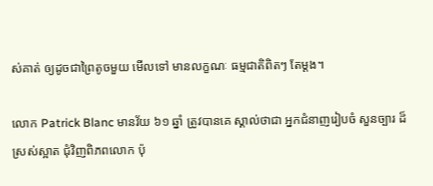ស់គាត់ ឲ្យដូចជាព្រៃតូចមួយ មើលទៅ មានលក្ខណៈ ធម្មជាតិពិតៗ តែម្តង។

លោក Patrick Blanc មានវ័យ ៦១ ឆ្នាំ ត្រូវបានគេ ស្គាល់ថាជា អ្នកជំនាញរៀបចំ សួនច្បារ ដ៏ស្រស់ស្អាត ជុំវិញពិភពលោក ប៉ុ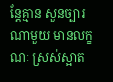ន្តែគ្មាន សួនច្បារណាមួយ មានលក្ខណៈ ស្រស់ស្អាត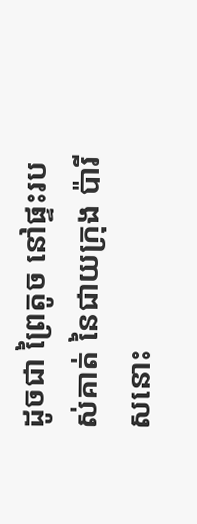ដូចជា ព្រៃតូច នៅផ្ទះរបស់គាត់ នៃជាយក្រុង ប៉ារីសនោះ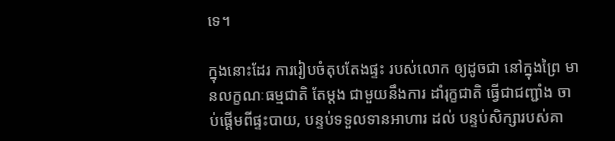ទេ។

ក្នុងនោះដែរ ការរៀបចំតុបតែងផ្ទះ របស់លោក ឲ្យដូចជា នៅក្នុងព្រៃ មានលក្ខណៈធម្មជាតិ តែម្តង ជាមួយនឹងការ ដាំរុក្ខជាតិ ធ្វើជាជញ្ជាំង ចាប់ផ្តើមពីផ្ទះបាយ, បន្ទប់ទទួលទានអាហារ ដល់ បន្ទប់សិក្សារបស់គា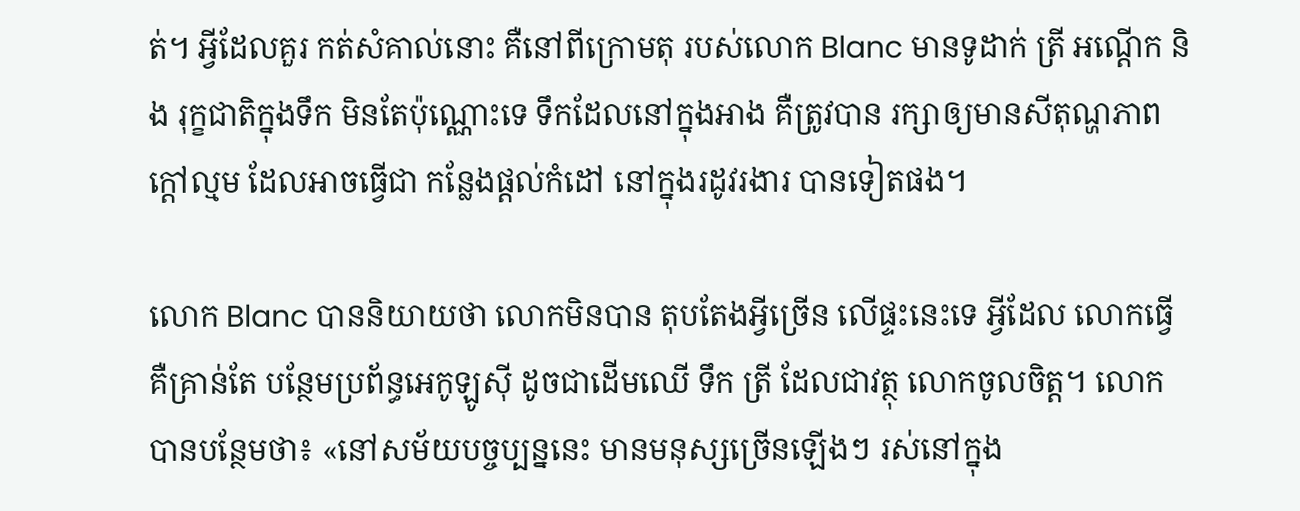ត់។ អ្វីដែលគួរ កត់សំគាល់នោះ គឺនៅពីក្រោមតុ របស់លោក Blanc មានទូដាក់ ត្រី អណ្តើក និង រុក្ខជាតិក្នុងទឹក មិនតែប៉ុណ្ណោះទេ ទឹកដែលនៅក្នុងអាង គឺត្រូវបាន រក្សាឲ្យមានសីតុណ្ហភាពក្តៅល្មម ដែលអាចធ្វើជា កន្លែងផ្តល់កំដៅ នៅក្នុងរដូវរងារ បានទៀតផង។

លោក Blanc បាននិយាយថា លោកមិនបាន តុបតែងអ្វីច្រើន លើផ្ទះនេះទេ អ្វីដែល លោកធ្វើ គឺគ្រាន់តែ បន្ថែមប្រព័ន្ធអេកូឡូស៊ី ដូចជាដើមឈើ ទឹក ត្រី ដែលជាវត្ថុ លោកចូលចិត្ត។ លោកបានបន្ថែមថា៖ «នៅសម័យបច្ចប្បន្ននេះ មានមនុស្សច្រើនឡើងៗ រស់នៅក្នុង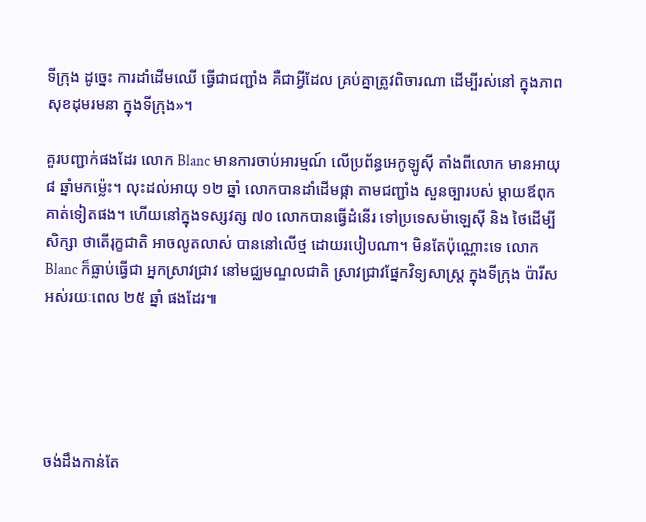ទីក្រុង ដូច្នេះ ការដាំដើមឈើ ធ្វើជាជញ្ជាំង គឺជាអ្វីដែល គ្រប់គ្នាត្រូវពិចារណា ដើម្បីរស់នៅ ក្នុងភាពសុខដុមរមនា ក្នុងទីក្រុង»។

គួរបញ្ជាក់ផងដែរ លោក Blanc មានការចាប់អារម្មណ៍ លើប្រព័ន្ធអេកូឡូស៊ី តាំងពីលោក មានអាយុ ៨ ឆ្នាំមកម្ល៉េះ។ លុះដល់អាយុ ១២ ឆ្នាំ លោកបានដាំដើមផ្កា តាមជញ្ជាំង សួនច្បារបស់ ម្តាយឪពុកគាត់ទៀតផង។ ហើយនៅក្នុងទស្សវត្ស ៧០ លោកបានធ្វើដំនើរ ទៅប្រទេសម៉ាឡេស៊ី និង ថៃដើម្បីសិក្សា ថាតើរុក្ខជាតិ អាចលូតលាស់ បាននៅលើថ្ម ដោយរបៀបណា។ មិនតែប៉ុណ្ណោះទេ លោក Blanc ក៏ធ្លាប់ធ្វើជា អ្នកស្រាវជ្រាវ នៅមជ្ឈមណ្ឌលជាតិ ស្រាវជ្រាវផ្នែកវិទ្យសាស្រ្ត ក្នុងទីក្រុង ប៉ារីស អស់រយៈពេល ២៥ ឆ្នាំ ផងដែរ៕





ចង់ដឹងកាន់តែ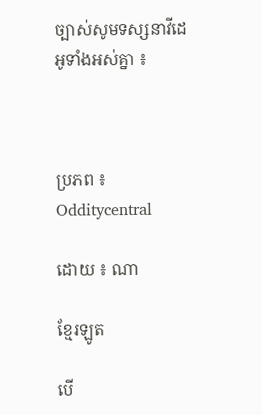ច្បាស់សូមទស្សនាវីដេអូទាំងអស់គ្នា ៖



ប្រភព ៖ Odditycentral

ដោយ ៖ ណា

ខ្មែរឡូត

បើ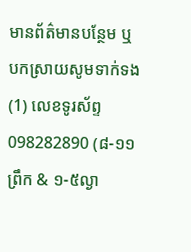មានព័ត៌មានបន្ថែម ឬ បកស្រាយសូមទាក់ទង (1) លេខទូរស័ព្ទ 098282890 (៨-១១ព្រឹក & ១-៥ល្ងា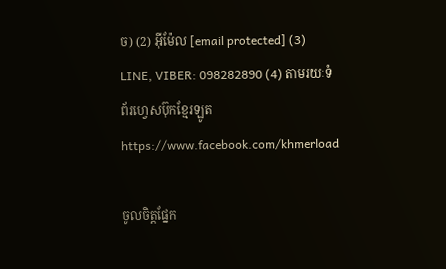ច) (2) អ៊ីម៉ែល [email protected] (3) LINE, VIBER: 098282890 (4) តាមរយៈទំព័រហ្វេសប៊ុកខ្មែរឡូត https://www.facebook.com/khmerload

ចូលចិត្តផ្នែក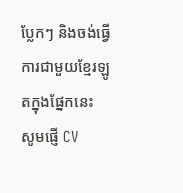ប្លែកៗ និងចង់ធ្វើការជាមួយខ្មែរឡូតក្នុងផ្នែកនេះ សូមផ្ញើ CV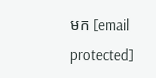មក [email protected]